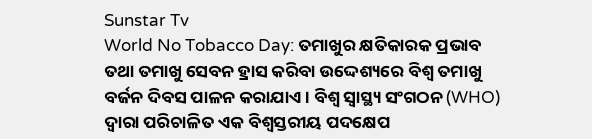Sunstar Tv
World No Tobacco Day: ତମାଖୁର କ୍ଷତିକାରକ ପ୍ରଭାବ ତଥା ତମାଖୁ ସେବନ ହ୍ରାସ କରିବା ଉଦ୍ଦେଶ୍ୟରେ ବିଶ୍ୱ ତମାଖୁ ବର୍ଜନ ଦିବସ ପାଳନ କରାଯାଏ । ବିଶ୍ୱ ସ୍ୱାସ୍ଥ୍ୟ ସଂଗଠନ (WHO) ଦ୍ୱାରା ପରିଚାଳିତ ଏକ ବିଶ୍ୱସ୍ତରୀୟ ପଦକ୍ଷେପ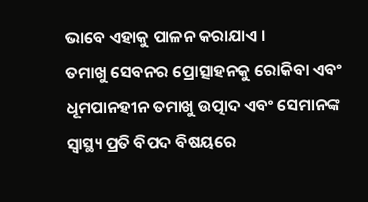ଭାବେ ଏହାକୁ ପାଳନ କରାଯାଏ ।
ତମାଖୁ ସେବନର ପ୍ରୋତ୍ସାହନକୁ ରୋକିବା ଏବଂ ଧୂମପାନହୀନ ତମାଖୁ ଉତ୍ପାଦ ଏବଂ ସେମାନଙ୍କ ସ୍ୱାସ୍ଥ୍ୟ ପ୍ରତି ବିପଦ ବିଷୟରେ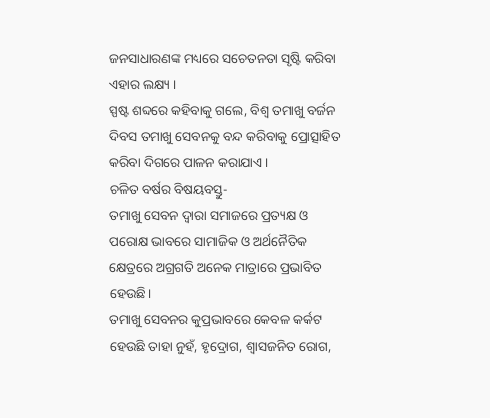ଜନସାଧାରଣଙ୍କ ମଧ୍ୟରେ ସଚେତନତା ସୃଷ୍ଟି କରିବା ଏହାର ଲକ୍ଷ୍ୟ ।
ସ୍ପଷ୍ଟ ଶବ୍ଦରେ କହିବାକୁ ଗଲେ, ବିଶ୍ୱ ତମାଖୁ ବର୍ଜନ ଦିବସ ତମାଖୁ ସେବନକୁ ବନ୍ଦ କରିବାକୁ ପ୍ରୋତ୍ସାହିତ କରିବା ଦିଗରେ ପାଳନ କରାଯାଏ ।
ଚଳିତ ବର୍ଷର ବିଷୟବସ୍ତୁ-
ତମାଖୁ ସେବନ ଦ୍ୱାରା ସମାଜରେ ପ୍ରତ୍ୟକ୍ଷ ଓ ପରୋକ୍ଷ ଭାବରେ ସାମାଜିକ ଓ ଅର୍ଥନୈତିକ କ୍ଷେତ୍ରରେ ଅଗ୍ରଗତି ଅନେକ ମାତ୍ରାରେ ପ୍ରଭାବିତ ହେଉଛି।
ତମାଖୁ ସେବନର କୁପ୍ରଭାବରେ କେବଳ କର୍କଟ ହେଉଛି ତାହା ନୁହଁ, ହୃଦ୍ରୋଗ, ଶ୍ୱାସଜନିତ ରୋଗ,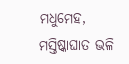ମଧୁମେହ, ମସ୍ତିଷ୍କାଘାତ ଭଳି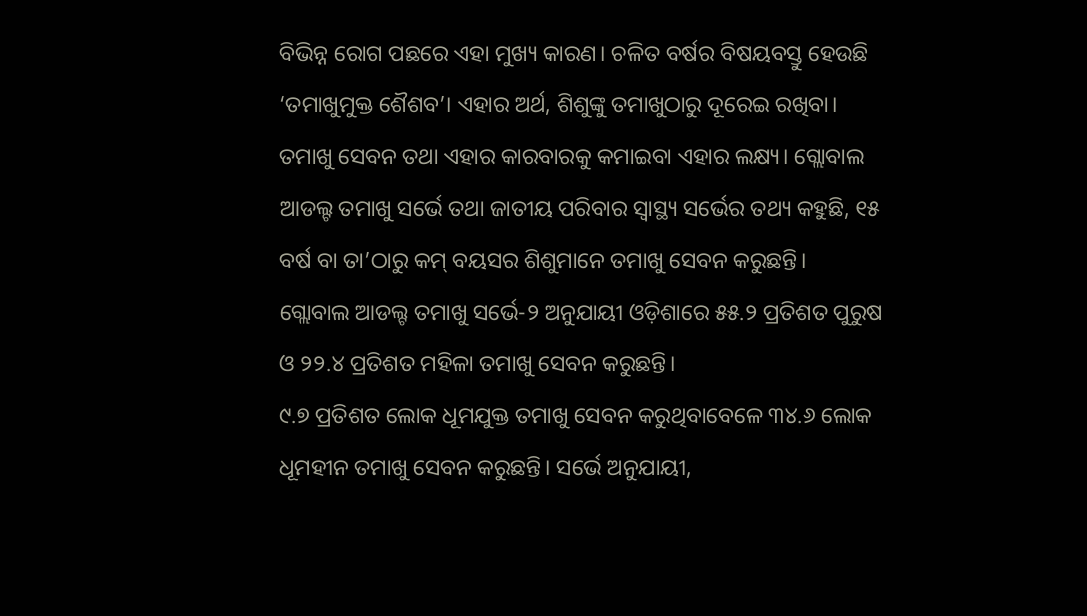ବିଭିନ୍ନ ରୋଗ ପଛରେ ଏହା ମୁଖ୍ୟ କାରଣ। ଚଳିତ ବର୍ଷର ବିଷୟବସ୍ତୁ ହେଉଛି ‘ତମାଖୁମୁକ୍ତ ଶୈଶବ’। ଏହାର ଅର୍ଥ, ଶିଶୁଙ୍କୁ ତମାଖୁଠାରୁ ଦୂରେଇ ରଖିବା।
ତମାଖୁ ସେବନ ତଥା ଏହାର କାରବାରକୁ କମାଇବା ଏହାର ଲକ୍ଷ୍ୟ। ଗ୍ଲୋବାଲ ଆଡଲ୍ଟ ତମାଖୁ ସର୍ଭେ ତଥା ଜାତୀୟ ପରିବାର ସ୍ବାସ୍ଥ୍ୟ ସର୍ଭେର ତଥ୍ୟ କହୁଛି, ୧୫ ବର୍ଷ ବା ତା’ଠାରୁ କମ୍ ବୟସର ଶିଶୁମାନେ ତମାଖୁ ସେବନ କରୁଛନ୍ତି।
ଗ୍ଲୋବାଲ ଆଡଲ୍ଟ ତମାଖୁ ସର୍ଭେ-୨ ଅନୁଯାୟୀ ଓଡ଼ିଶାରେ ୫୫.୨ ପ୍ରତିଶତ ପୁରୁଷ ଓ ୨୨.୪ ପ୍ରତିଶତ ମହିଳା ତମାଖୁ ସେବନ କରୁଛନ୍ତି।
୯.୭ ପ୍ରତିଶତ ଲୋକ ଧୂମଯୁକ୍ତ ତମାଖୁ ସେବନ କରୁଥିବାବେଳେ ୩୪.୬ ଲୋକ ଧୂମହୀନ ତମାଖୁ ସେବନ କରୁଛନ୍ତି। ସର୍ଭେ ଅନୁଯାୟୀ,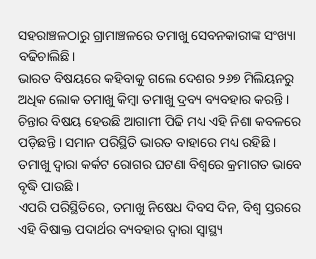ସହରାଞ୍ଚଳଠାରୁ ଗ୍ରାମାଞ୍ଚଳରେ ତମାଖୁ ସେବନକାରୀଙ୍କ ସଂଖ୍ୟା ବଢିଚାଲିଛି।
ଭାରତ ବିଷୟରେ କହିବାକୁ ଗଲେ ଦେଶର ୨୬୭ ମିଲିୟନରୁ ଅଧିକ ଲୋକ ତମାଖୁ କିମ୍ବା ତମାଖୁ ଦ୍ରବ୍ୟ ବ୍ୟବହାର କରନ୍ତି ।
ଚିନ୍ତାର ବିଷୟ ହେଉଛି ଆଗାମୀ ପିଢି ମଧ୍ୟ ଏହି ନିଶା କବଳରେ ପଡ଼ିଛନ୍ତି । ସମାନ ପରିସ୍ଥିତି ଭାରତ ବାହାରେ ମଧ୍ୟ ରହିଛି । ତମାଖୁ ଦ୍ୱାରା କର୍କଟ ରୋଗର ଘଟଣା ବିଶ୍ୱରେ କ୍ରମାଗତ ଭାବେ ବୃଦ୍ଧି ପାଉଛି ।
ଏପରି ପରିସ୍ଥିତିରେ, ତମାଖୁ ନିଷେଧ ଦିବସ ଦିନ, ବିଶ୍ୱ ସ୍ତରରେ ଏହି ବିଷାକ୍ତ ପଦାର୍ଥର ବ୍ୟବହାର ଦ୍ୱାରା ସ୍ୱାସ୍ଥ୍ୟ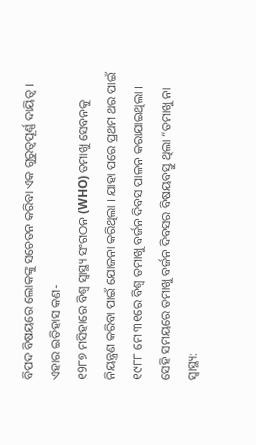ବିପଦ ବିଷୟରେ ଲୋକଙ୍କୁ ସଚେତନ କରିବା ଏକ ଗୁରୁତ୍ୱପୂର୍ଣ୍ଣ ଦାୟିତ୍ୱ ।
ଏହାର ଇତିହାସ କଣ-
୧9୮୭ ମସିହାରେ ବିଶ୍ୱ ସ୍ୱାସ୍ଥ୍ୟ ସଂଗଠନ (WHO) ତମାଖୁ ସେବନକୁ ନିୟନ୍ତ୍ରଣ କରିବା ପାଇଁ ଯୋଜନା କରିଥିଲା । ଯାହା ପରେ ପ୍ରଥମ ଥର ପାଇଁ ୧୯୮୮ ମେ ୩୧ରେ ବିଶ୍ୱ ତମାଖୁ ବର୍ଜନ ଦିବସ ପାଳନ କରାଯାଇଥିଲା । ସେହି ସମୟରେ ତମାଖୁ ବର୍ଜନ ଦିବସର ବିଷୟବସ୍ତୁ ଥିଲା “ତମାଖୁ ନା ସ୍ୱାସ୍ଥ୍ୟ: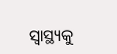ସ୍ୱାସ୍ଥ୍ୟକୁ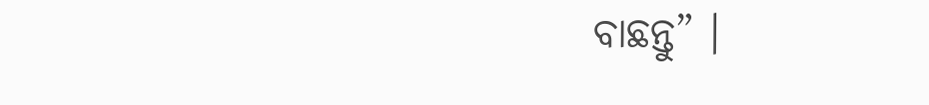ବାଛନ୍ତୁ” ।